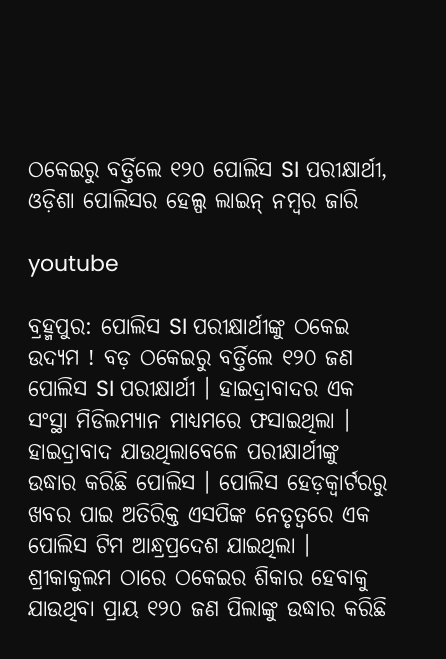ଠକେଇରୁ ବର୍ତ୍ତିଲେ ୧୨୦ ପୋଲିସ SI ପରୀକ୍ଷାର୍ଥୀ, ଓଡ଼ିଶା ପୋଲିସର ହେଲ୍ପ ଲାଇନ୍ ନମ୍ବର ଜାରି

youtube

ବ୍ରହ୍ମପୁର: ପୋଲିସ SI ପରୀକ୍ଷାର୍ଥୀଙ୍କୁ ଠକେଇ ଉଦ୍ୟମ ! ବଡ଼ ଠକେଇରୁ ବର୍ତ୍ତିଲେ ୧୨୦ ଜଣ ପୋଲିସ SI ପରୀକ୍ଷାର୍ଥୀ । ହାଇଦ୍ରାବାଦର ଏକ ସଂସ୍ଥା ମିଡିଲମ୍ୟାନ ମାଧ୍ୟମରେ ଫସାଇଥିଲା । ହାଇଦ୍ରାବାଦ ଯାଉଥିଲାବେଳେ ପରୀକ୍ଷାର୍ଥୀଙ୍କୁ ଉଦ୍ଧାର କରିଛି ପୋଲିସ । ପୋଲିସ ହେଡ଼କ୍ଵାର୍ଟରରୁ ଖବର ପାଇ ଅତିରିକ୍ତ ଏସପିଙ୍କ ନେତୃତ୍ୱରେ ଏକ ପୋଲିସ ଟିମ ଆନ୍ଧ୍ରପ୍ରଦେଶ ଯାଇଥିଲା । ଶ୍ରୀକାକୁଲମ ଠାରେ ଠକେଇର ଶିକାର ହେବାକୁ ଯାଉଥିବା ପ୍ରାୟ ୧୨୦ ଜଣ ପିଲାଙ୍କୁ ଉଦ୍ଧାର କରିଛି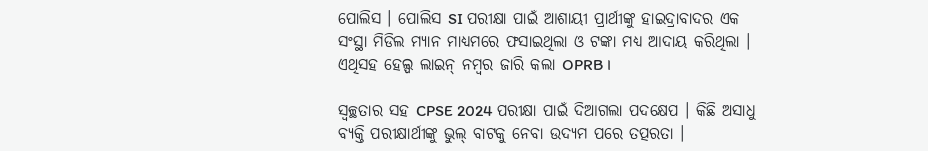ପୋଲିସ । ପୋଲିସ SI ପରୀକ୍ଷା ପାଇଁ ଆଶାୟୀ ପ୍ରାର୍ଥୀଙ୍କୁ ହାଇଦ୍ରାବାଦର ଏକ ସଂସ୍ଥା ମିଡିଲ ମ୍ୟାନ ମାଧ୍ୟମରେ ଫସାଇଥିଲା ଓ ଟଙ୍କା ମଧ୍ୟ ଆଦାୟ କରିଥିଲା । ଏଥିସହ ହେଲ୍ପ ଲାଇନ୍ ନମ୍ବର ଜାରି କଲା OPRB ।

ସ୍ବଚ୍ଛତାର ସହ CPSE 2024 ପରୀକ୍ଷା ପାଇଁ ଦିଆଗଲା ପଦକ୍ଷେପ । କିଛି ଅସାଧୁ ବ୍ୟକ୍ତି ପରୀକ୍ଷାର୍ଥୀଙ୍କୁ ଭୁଲ୍ ବାଟକୁ ନେବା ଉଦ୍ୟମ ପରେ ତତ୍ପରତା ।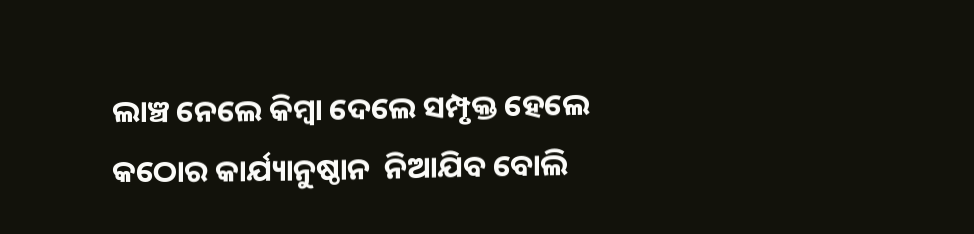ଲାଞ୍ଚ ନେଲେ କିମ୍ବା ଦେଲେ ସମ୍ପୃକ୍ତ ହେଲେ କଠୋର କାର୍ଯ୍ୟାନୁଷ୍ଠାନ  ନିଆଯିବ ବୋଲି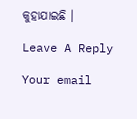କୁହାଯାଇଛି ।

Leave A Reply

Your email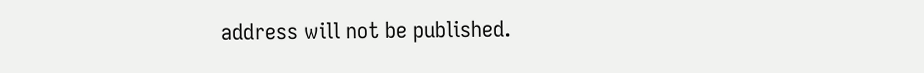address will not be published.